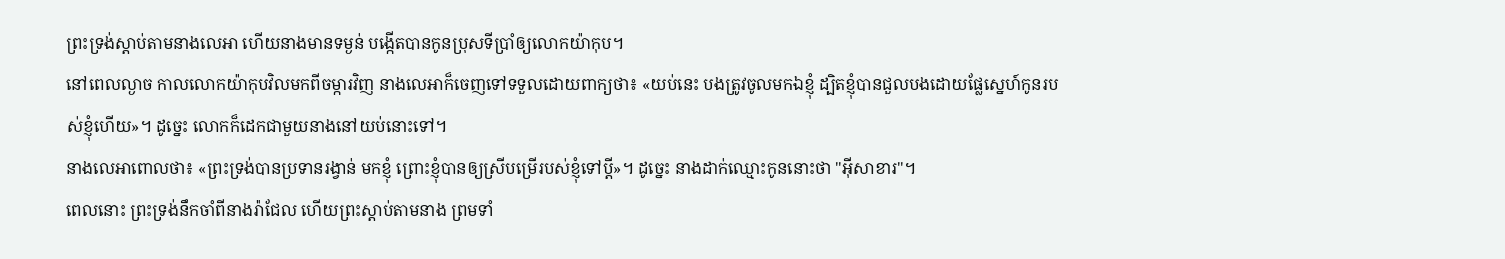ព្រះទ្រង់ស្ដាប់តាមនាងលេអា ហើយនាងមានទម្ងន់ បង្កើតបានកូនប្រុសទីប្រាំឲ្យលោកយ៉ាកុប។
នៅពេលល្ងាច កាលលោកយ៉ាកុបវិលមកពីចម្ការវិញ នាងលេអាក៏ចេញទៅទទួលដោយពាក្យថា៖ «យប់នេះ បងត្រូវចូលមកឯខ្ញុំ ដ្បិតខ្ញុំបានជួលបងដោយផ្លែស្នេហ៍កូនរបស់ខ្ញុំហើយ»។ ដូច្នេះ លោកក៏ដេកជាមួយនាងនៅយប់នោះទៅ។
នាងលេអាពោលថា៖ «ព្រះទ្រង់បានប្រទានរង្វាន់ មកខ្ញុំ ព្រោះខ្ញុំបានឲ្យស្រីបម្រើរបស់ខ្ញុំទៅប្តី»។ ដូច្នេះ នាងដាក់ឈ្មោះកូននោះថា "អ៊ីសាខារ"។
ពេលនោះ ព្រះទ្រង់នឹកចាំពីនាងរ៉ាជែល ហើយព្រះស្ដាប់តាមនាង ព្រមទាំ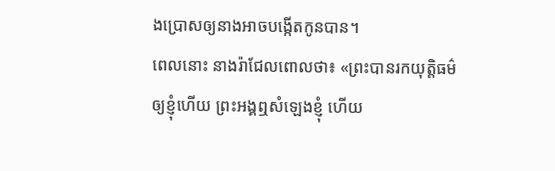ងប្រោសឲ្យនាងអាចបង្កើតកូនបាន។
ពេលនោះ នាងរ៉ាជែលពោលថា៖ «ព្រះបានរកយុត្តិធម៌ឲ្យខ្ញុំហើយ ព្រះអង្គឮសំឡេងខ្ញុំ ហើយ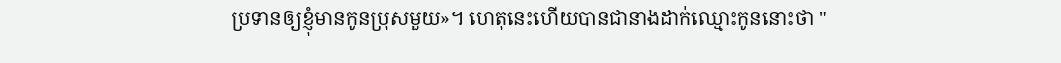ប្រទានឲ្យខ្ញុំមានកូនប្រុសមួយ»។ ហេតុនេះហើយបានជានាងដាក់ឈ្មោះកូននោះថា "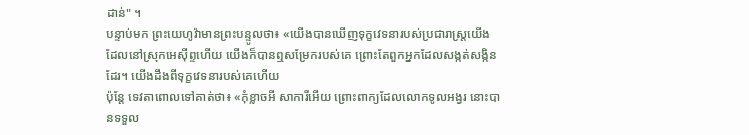ដាន់" ។
បន្ទាប់មក ព្រះយេហូវ៉ាមានព្រះបន្ទូលថា៖ «យើងបានឃើញទុក្ខវេទនារបស់ប្រជារាស្ត្រយើង ដែលនៅស្រុកអេស៊ីព្ទហើយ យើងក៏បានឮសម្រែករបស់គេ ព្រោះតែពួកអ្នកដែលសង្កត់សង្កិនដែរ។ យើងដឹងពីទុក្ខវេទនារបស់គេហើយ
ប៉ុន្តែ ទេវតាពោលទៅគាត់ថា៖ «កុំខ្លាចអី សាការីអើយ ព្រោះពាក្យដែលលោកទូលអង្វរ នោះបានទទួល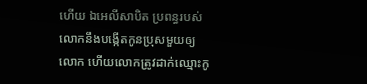ហើយ ឯអេលីសាបិត ប្រពន្ធរបស់លោកនឹងបង្កើតកូនប្រុសមួយឲ្យលោក ហើយលោកត្រូវដាក់ឈ្មោះកូ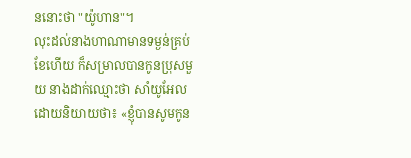ននោះថា "យ៉ូហាន"។
លុះដល់នាងហាណាមានទម្ងន់គ្រប់ខែហើយ ក៏សម្រាលបានកូនប្រុសមួយ នាងដាក់ឈ្មោះថា សាំយូអែល ដោយនិយាយថា៖ «ខ្ញុំបានសូមកូន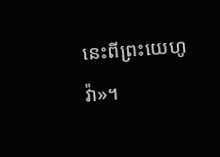នេះពីព្រះយេហូវ៉ា»។